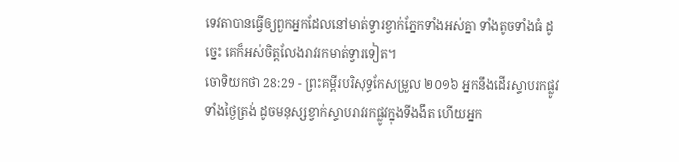ទេវតាបានធ្វើឲ្យពួកអ្នកដែលនៅមាត់ទ្វារខ្វាក់ភ្នែកទាំងអស់គ្នា ទាំងតូចទាំងធំ ដូច្នេះ គេក៏អស់ចិត្តលែងរាវរកមាត់ទ្វារទៀត។
ចោទិយកថា 28:29 - ព្រះគម្ពីរបរិសុទ្ធកែសម្រួល ២០១៦ អ្នកនឹងដើរស្ទាបរកផ្លូវទាំងថ្ងៃត្រង់ ដូចមនុស្សខ្វាក់ស្ទាបរាវរកផ្លូវក្នុងទីងងឹត ហើយអ្នក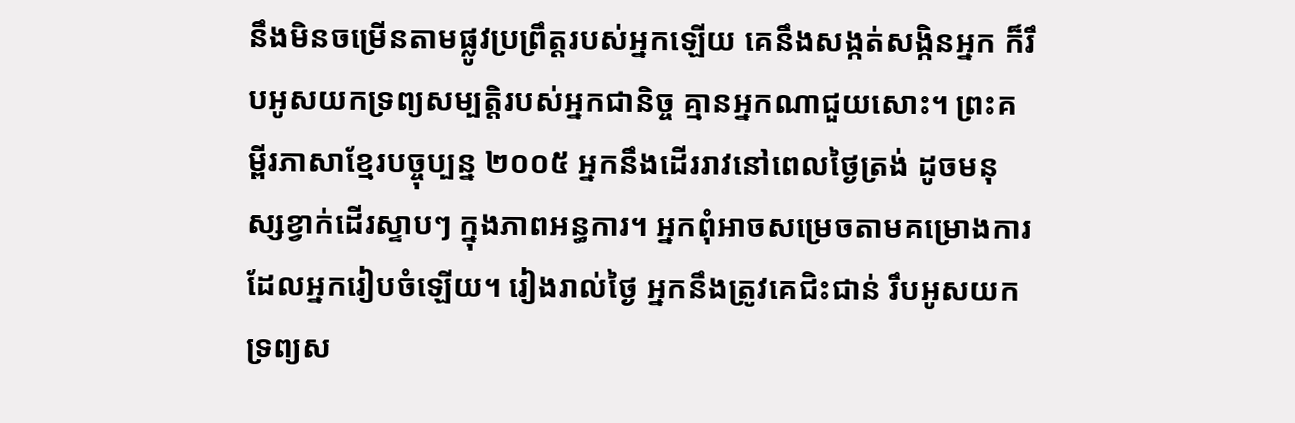នឹងមិនចម្រើនតាមផ្លូវប្រព្រឹត្តរបស់អ្នកឡើយ គេនឹងសង្កត់សង្កិនអ្នក ក៏រឹបអូសយកទ្រព្យសម្បត្តិរបស់អ្នកជានិច្ច គ្មានអ្នកណាជួយសោះ។ ព្រះគម្ពីរភាសាខ្មែរបច្ចុប្បន្ន ២០០៥ អ្នកនឹងដើររាវនៅពេលថ្ងៃត្រង់ ដូចមនុស្សខ្វាក់ដើរស្ទាបៗ ក្នុងភាពអន្ធការ។ អ្នកពុំអាចសម្រេចតាមគម្រោងការដែលអ្នករៀបចំឡើយ។ រៀងរាល់ថ្ងៃ អ្នកនឹងត្រូវគេជិះជាន់ រឹបអូសយកទ្រព្យស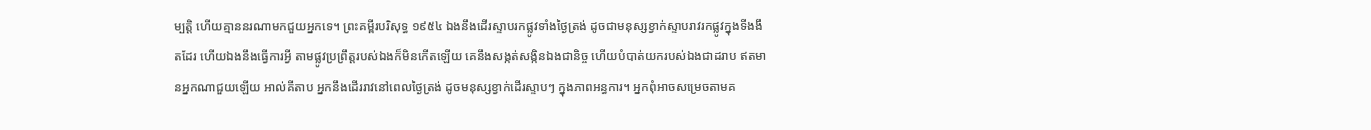ម្បត្តិ ហើយគ្មាននរណាមកជួយអ្នកទេ។ ព្រះគម្ពីរបរិសុទ្ធ ១៩៥៤ ឯងនឹងដើរស្ទាបរកផ្លូវទាំងថ្ងៃត្រង់ ដូចជាមនុស្សខ្វាក់ស្ទាបរាវរកផ្លូវក្នុងទីងងឹតដែរ ហើយឯងនឹងធ្វើការអ្វី តាមផ្លូវប្រព្រឹត្តរបស់ឯងក៏មិនកើតឡើយ គេនឹងសង្កត់សង្កិនឯងជានិច្ច ហើយបំបាត់យករបស់ឯងជាដរាប ឥតមានអ្នកណាជួយឡើយ អាល់គីតាប អ្នកនឹងដើររាវនៅពេលថ្ងៃត្រង់ ដូចមនុស្សខ្វាក់ដើរស្ទាបៗ ក្នុងភាពអន្ធការ។ អ្នកពុំអាចសម្រេចតាមគ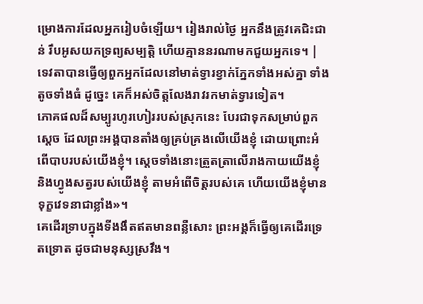ម្រោងការដែលអ្នករៀបចំឡើយ។ រៀងរាល់ថ្ងៃ អ្នកនឹងត្រូវគេជិះជាន់ រឹបអូសយកទ្រព្យសម្បត្តិ ហើយគ្មាននរណាមកជួយអ្នកទេ។ |
ទេវតាបានធ្វើឲ្យពួកអ្នកដែលនៅមាត់ទ្វារខ្វាក់ភ្នែកទាំងអស់គ្នា ទាំងតូចទាំងធំ ដូច្នេះ គេក៏អស់ចិត្តលែងរាវរកមាត់ទ្វារទៀត។
ភោគផលដ៏សម្បូរហូរហៀររបស់ស្រុកនេះ បែរជាទុកសម្រាប់ពួកស្តេច ដែលព្រះអង្គបានតាំងឲ្យគ្រប់គ្រងលើយើងខ្ញុំ ដោយព្រោះអំពើបាបរបស់យើងខ្ញុំ។ ស្តេចទាំងនោះត្រួតត្រាលើរាងកាយយើងខ្ញុំ និងហ្វូងសត្វរបស់យើងខ្ញុំ តាមអំពើចិត្តរបស់គេ ហើយយើងខ្ញុំមានទុក្ខវេទនាជាខ្លាំង»។
គេដើរទ្រាបក្នុងទីងងឹតឥតមានពន្លឺសោះ ព្រះអង្គក៏ធ្វើឲ្យគេដើរទ្រេតទ្រោត ដូចជាមនុស្សស្រវឹង។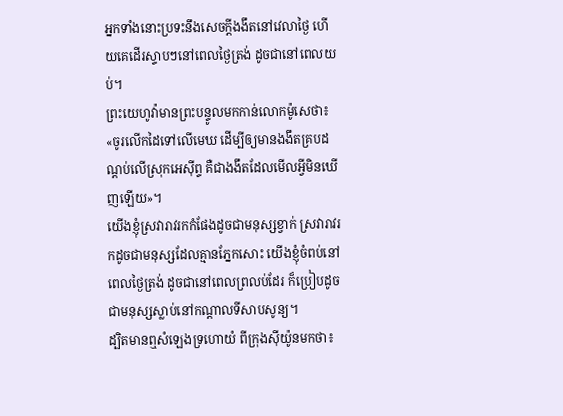អ្នកទាំងនោះប្រទះនឹងសេចក្ដីងងឹតនៅវេលាថ្ងៃ ហើយគេដើរស្ទាបៗនៅពេលថ្ងៃត្រង់ ដូចជានៅពេលយប់។
ព្រះយេហូវ៉ាមានព្រះបន្ទូលមកកាន់លោកម៉ូសេថា៖ «ចូរលើកដៃទៅលើមេឃ ដើម្បីឲ្យមានងងឹតគ្របដណ្ដប់លើស្រុកអេស៊ីព្ទ គឺជាងងឹតដែលមើលអ្វីមិនឃើញឡើយ»។
យើងខ្ញុំស្រវារាវរកកំផែងដូចជាមនុស្សខ្វាក់ ស្រវារាវរកដូចជាមនុស្សដែលគ្មានភ្នែកសោះ យើងខ្ញុំចំពប់នៅពេលថ្ងៃត្រង់ ដូចជានៅពេលព្រលប់ដែរ ក៏ប្រៀបដូចជាមនុស្សស្លាប់នៅកណ្ដាលទីសាបសូន្យ។
ដ្បិតមានឮសំឡេងទ្រហោយំ ពីក្រុងស៊ីយ៉ូនមកថា៖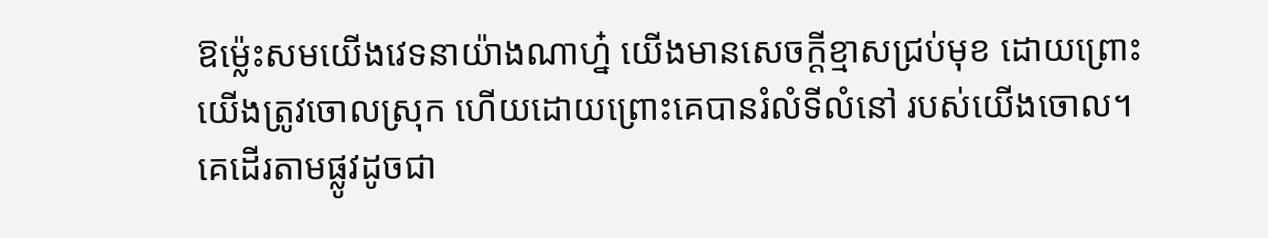ឱម៉្លេះសមយើងវេទនាយ៉ាងណាហ្ន៎ យើងមានសេចក្ដីខ្មាសជ្រប់មុខ ដោយព្រោះយើងត្រូវចោលស្រុក ហើយដោយព្រោះគេបានរំលំទីលំនៅ របស់យើងចោល។
គេដើរតាមផ្លូវដូចជា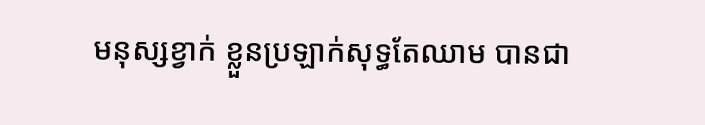មនុស្សខ្វាក់ ខ្លួនប្រឡាក់សុទ្ធតែឈាម បានជា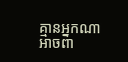គ្មានអ្នកណាអាចពា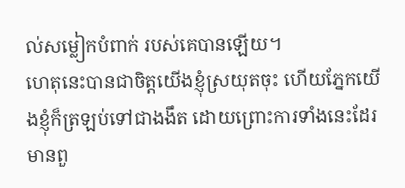ល់សម្លៀកបំពាក់ របស់គេបានឡើយ។
ហេតុនេះបានជាចិត្តយើងខ្ញុំស្រយុតចុះ ហើយភ្នែកយើងខ្ញុំក៏ត្រឡប់ទៅជាងងឹត ដោយព្រោះការទាំងនេះដែរ
មានពួ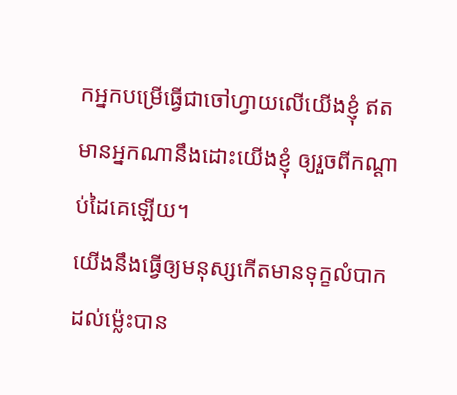កអ្នកបម្រើធ្វើជាចៅហ្វាយលើយើងខ្ញុំ ឥតមានអ្នកណានឹងដោះយើងខ្ញុំ ឲ្យរួចពីកណ្ដាប់ដៃគេឡើយ។
យើងនឹងធ្វើឲ្យមនុស្សកើតមានទុក្ខលំបាក ដល់ម៉្លេះបាន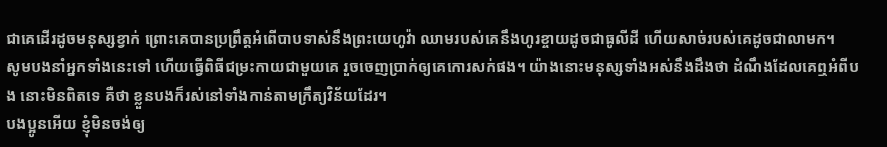ជាគេដើរដូចមនុស្សខ្វាក់ ព្រោះគេបានប្រព្រឹត្តអំពើបាបទាស់នឹងព្រះយេហូវ៉ា ឈាមរបស់គេនឹងហូរខ្ចាយដូចជាធូលីដី ហើយសាច់របស់គេដូចជាលាមក។
សូមបងនាំអ្នកទាំងនេះទៅ ហើយធ្វើពិធីជម្រះកាយជាមួយគេ រួចចេញប្រាក់ឲ្យគេកោរសក់ផង។ យ៉ាងនោះមនុស្សទាំងអស់នឹងដឹងថា ដំណឹងដែលគេឮអំពីបង នោះមិនពិតទេ គឺថា ខ្លួនបងក៏រស់នៅទាំងកាន់តាមក្រឹត្យវិន័យដែរ។
បងប្អូនអើយ ខ្ញុំមិនចង់ឲ្យ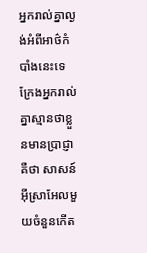អ្នករាល់គ្នាល្ងង់អំពីអាថ៌កំបាំងនេះទេ ក្រែងអ្នករាល់គ្នាស្មានថាខ្លួនមានប្រាជ្ញា គឺថា សាសន៍អ៊ីស្រាអែលមួយចំនួនកើត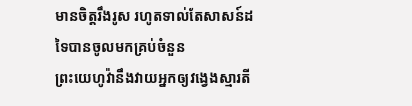មានចិត្តរឹងរូស រហូតទាល់តែសាសន៍ដទៃបានចូលមកគ្រប់ចំនួន
ព្រះយេហូវ៉ានឹងវាយអ្នកឲ្យវង្វេងស្មារតី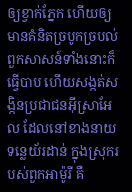ឲ្យខ្វាក់ភ្នែក ហើយឲ្យមានគំនិតច្របូកច្របល់
ពួកសាសន៍ទាំងនោះក៏ធ្វើបាប ហើយសង្កត់សង្កិនប្រជាជនអ៊ីស្រាអែល ដែលនៅខាងនាយទន្លេយ័រដាន់ ក្នុងស្រុករបស់ពួកអាម៉ូរី គឺ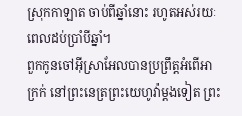ស្រុកកាឡាត ចាប់ពីឆ្នាំនោះ រហូតអស់រយៈពេលដប់ប្រាំបីឆ្នាំ។
ពួកកូនចៅអ៊ីស្រាអែលបានប្រព្រឹត្តអំពើអាក្រក់ នៅព្រះនេត្រព្រះយេហូវ៉ាម្តងទៀត ព្រះ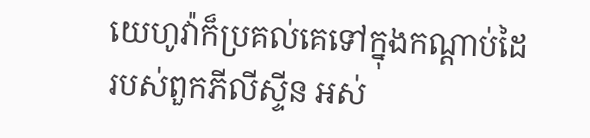យេហូវ៉ាក៏ប្រគល់គេទៅក្នុងកណ្ដាប់ដៃរបស់ពួកភីលីស្ទីន អស់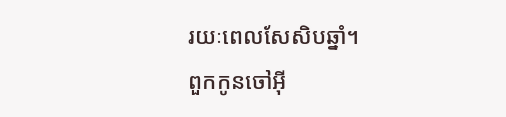រយៈពេលសែសិបឆ្នាំ។
ពួកកូនចៅអ៊ី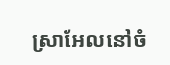ស្រាអែលនៅចំ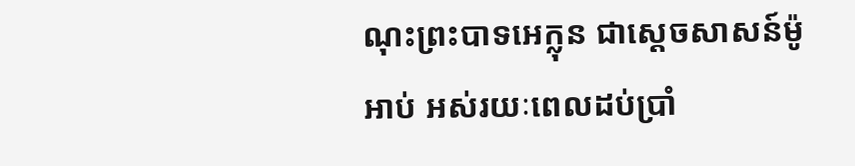ណុះព្រះបាទអេក្លុន ជាស្តេចសាសន៍ម៉ូអាប់ អស់រយៈពេលដប់ប្រាំ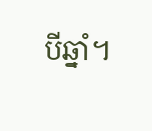បីឆ្នាំ។